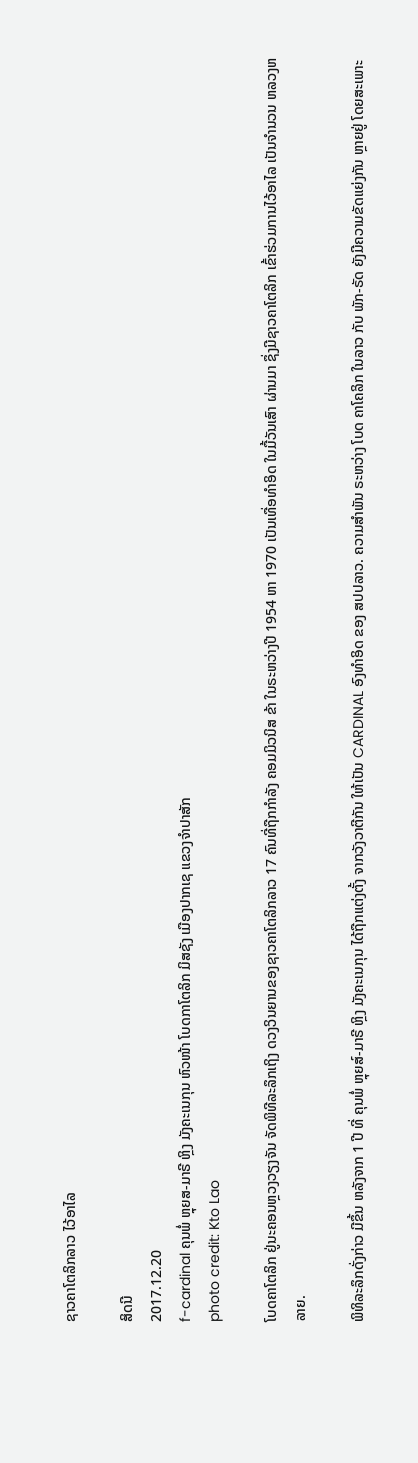ຊາວຄາໂຕລິກລາວ ໄວ້ອາໄລ

ສິດນີ
2017.12.20
f-cardinal ຄຸນພໍ່ ຫຼຸຍສ-ມາຣີ ຫຼິງ ມັງຄະເນກຸນ ຫົວໜ້າ ໂບດກາໂຕລິກ ມິສຊັງ ເມືອງປາກເຊ ແຂວງຈຳປາສັກ
photo credit: Kto Lao

ໂບດຄາໂຕລິກ ຢູ່ນະຄອນຫຼວງວຽງຈັນ ຈັດພິທີລະລຶກເຖິງ ດວງວິນຍານຂອງຊາວຄາໂຕລິກລາວ 17 ຄົນທີ່ຖືກກຳລັງ ຄອມມິວນິສ ຂ້າ ໃນຣະຫວ່າງປີ 1954 ຫາ 1970 ເປັນເທື່ອທຳອິດ ໃນມື້ວັນເສົາ ຜ່ານມາ ຊຶ່ງມີຊາວຄາໂຕລິກ ເຂົ້າຮ່ວມການໄວ້ອາໄລ ເປັນຈຳນວນ ຫລວງຫລາຍ.

ພິທິລະລຶກດັ່ງກ່າວ ມີຂຶ້ນ ຫລັງຈາກ 1 ປີ ທີ່ ຄຸນພໍ່ ຫຼຸຍສ໌-ມາຣີ ຫຼິງ ມັງຄະເນກຸນ ໄດ້ຖືກແຕ່ງຕັ້ງ ຈາກວັງວາຕີກັນ ໃຫ້ເປັນ CARDINAL ອົງທຳອິດ ຂອງ ສປປລາວ. ຄວາມສຳພັນ ຣະຫວ່າງ ໂບດ ຄາໂຄລິກ ໃນລາວ ກັບ ພັກ-ຣັດ ຍັງມີຄວາມຂັດແຍ່ງກັນ ຫຼາຍຢູ່ ໂດຍສະເພາະ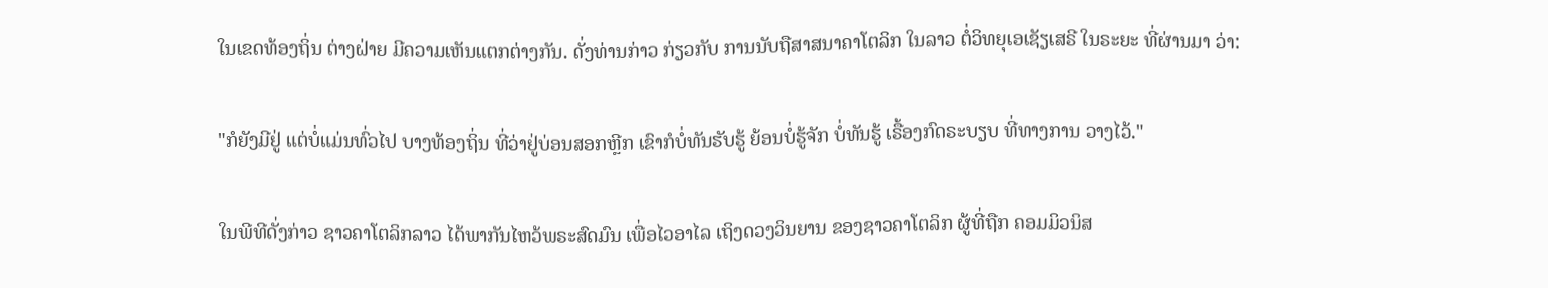ໃນເຂດທ້ອງຖິ່ນ ຕ່າງຝ່າຍ ມີຄວາມເຫັນແຕກຕ່າງກັນ. ດັ່ງທ່ານກ່າວ ກ່ຽວກັບ ການນັບຖືສາສນາຄາໂຕລິກ ໃນລາວ ຕໍ່ວິທຍຸເອເຊັຽເສຣີ ໃນຣະຍະ ທີ່ຜ່ານມາ ວ່າ:

"ກໍຍັງມີຢູ່ ແຕ່ບໍ່ແມ່ນທົ່ວໄປ ບາງທ້ອງຖິ່ນ ທີ່ວ່າຢູ່ບ່ອນສອກຫຼີກ ເຂົາກໍບໍ່ທັນຮັບຮູ້ ຍ້ອນບໍ່ຮູ້ຈັກ ບໍ່ທັນຮູ້ ເຣື້ອງກົດຣະບຽບ ທີ່ທາງການ ວາງໄວ້."

ໃນພີທີດັ່ງກ່າວ ຊາວຄາໂຕລິກລາວ ໄດ້ພາກັນໄຫວ້ພຣະສົດມົນ ເພື່ອໄວອາໄລ ເຖິງດວງວິນຍານ ຂອງຊາວຄາໂຕລິກ ຜູ້ທີ່ຖືກ ຄອມມິວນິສ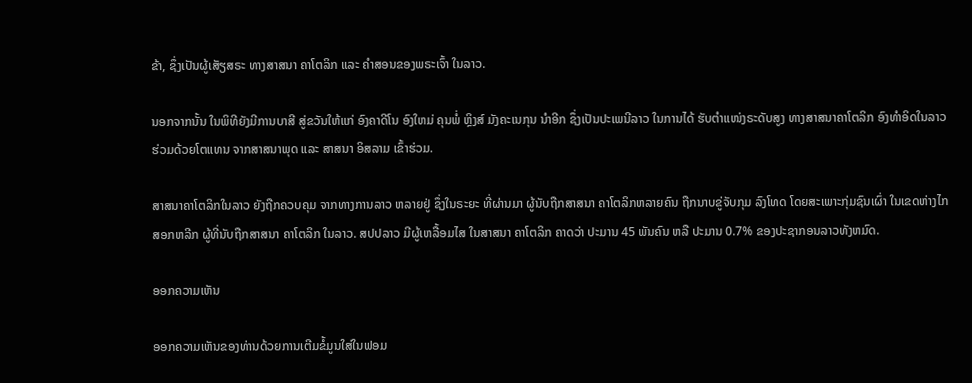ຂ້າ, ຊຶ່ງເປັນຜູ້ເສັຽສຣະ ທາງສາສນາ ຄາໂຕລິກ ແລະ ຄຳສອນຂອງພຣະເຈົ້າ ໃນລາວ.

ນອກຈາກນັ້ນ ໃນພິທີຍັງມີການບາສີ ສູ່ຂວັນໃຫ້ແກ່ ອົງຄາດີໂນ ອົງໃຫມ່ ຄຸນພໍ່ ຫຼິງສ໌ ມັງຄະເນກຸນ ນຳອີກ ຊຶ່ງເປັນປະເພນີລາວ ໃນການໄດ້ ຮັບຕຳແໜ່ງຣະດັບສູງ ທາງສາສນາຄາໂຕລິກ ອົງທຳອິດໃນລາວ ຮ່ວມດ້ວຍໂຕແທນ ຈາກສາສນາພຸດ ແລະ ສາສນາ ອິສລາມ ເຂົ້າຮ່ວມ.

ສາສນາຄາໂຕລິກໃນລາວ ຍັງຖືກຄວບຄຸມ ຈາກທາງການລາວ ຫລາຍຢູ່ ຊຶ່ງໃນຣະຍະ ທີ່ຜ່ານມາ ຜູ້ນັບຖືກສາສນາ ຄາໂຕລິກຫລາຍຄົນ ຖືກນາບຂູ່ຈັບກຸມ ລົງໂທດ ໂດຍສະເພາະກຸ່ມຊົນເຜົ່າ ໃນເຂດຫ່າງໄກສອກຫລີກ ຜູ້ທີ່ນັບຖືກສາສນາ ຄາໂຕລິກ ໃນລາວ. ສປປລາວ ມີຜູ້ເຫລື້ອມໄສ ໃນສາສນາ ຄາໂຕລິກ ຄາດວ່າ ປະມານ 45 ພັນຄົນ ຫລື ປະມານ 0.7% ຂອງປະຊາກອນລາວທັງຫມົດ.

ອອກຄວາມເຫັນ

ອອກຄວາມເຫັນຂອງທ່ານດ້ວຍການເຕີມຂໍ້ມູນໃສ່ໃນຟອມ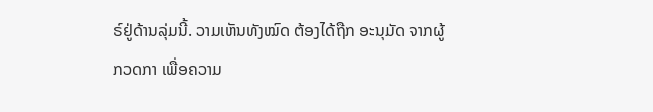ຣ໌ຢູ່ດ້ານລຸ່ມນີ້. ວາມເຫັນທັງໝົດ ຕ້ອງໄດ້ຖືກ ອະນຸມັດ ຈາກຜູ້ ກວດກາ ເພື່ອຄວາມ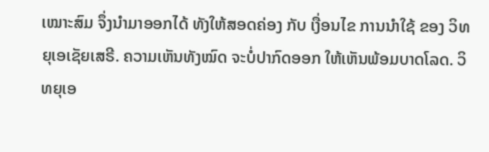ເໝາະສົມ ຈຶ່ງນໍາມາອອກໄດ້ ທັງໃຫ້ສອດຄ່ອງ ກັບ ເງື່ອນໄຂ ການນຳໃຊ້ ຂອງ ວິທຍຸເອເຊັຍເສຣີ. ຄວາມເຫັນທັງໝົດ ຈະບໍ່ປາກົດອອກ ໃຫ້ເຫັນພ້ອມບາດໂລດ. ວິທຍຸເອ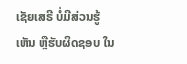ເຊັຍເສຣີ ບໍ່ມີສ່ວນຮູ້ເຫັນ ຫຼືຮັບຜິດຊອບ ໃນ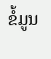ຂໍ້ມູນ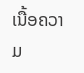ເນື້ອຄວາມ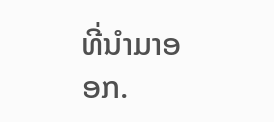ທີ່ນໍາມາອອກ.